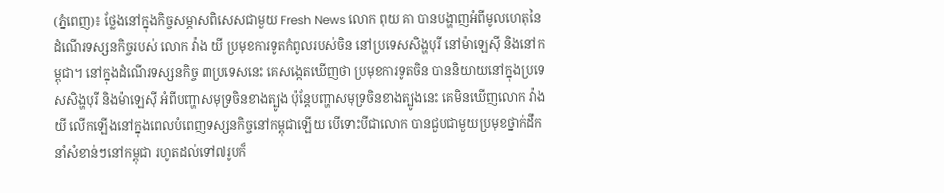(ភ្នំពេញ)៖ ថ្លែងនៅក្នុងកិច្ចសម្ភាសពិសេសជាមួយ Fresh News លោក ពុយ គា បានបង្ហាញអំពីមូលហេតុនៃដំណើរទស្សនកិច្ចរបស់ លោក វ៉ាង យី ប្រមុខការទូតកំពូលរបស់ចិន នៅប្រទេសសិង្ហបុរី នៅម៉ាឡេស៊ី និងនៅកម្ពុជា។ នៅក្នុងដំណើរទស្សនកិច្ច ៣ប្រទេសនេះ គេសង្កេតឃើញថា ប្រមុខការទូតចិន បាននិយាយនៅក្នុងប្រទេសសិង្ហបុរី និងម៉ាឡេស៊ី អំពីបញ្ហាសមុទ្រចិនខាងត្បូង ប៉ុន្តែបញ្ហាសមុទ្រចិនខាងត្បូងនេះ គេមិនឃើញលោក វ៉ាង យី លើកឡើងនៅក្នុងពេលបំពេញទស្សនកិច្ចនៅកម្ពុជាឡើយ បើទោះបីជាលោក បានជួបជាមួយប្រមុខថ្នាក់ដឹកនាំសំខាន់ៗនៅកម្ពុជា រហូតដល់ទៅ៧រូបក៏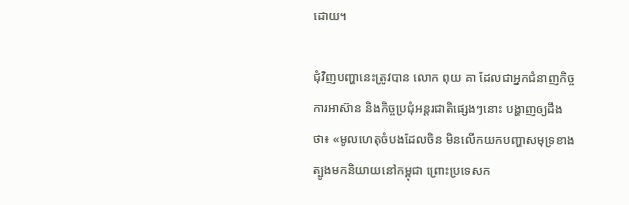ដោយ។

ជុំវិញបញ្ហានេះត្រូវបាន លោក ពុយ គា ដែលជាអ្នកជំនាញកិច្ចការអាស៊ាន និងកិច្ចប្រជុំអន្តរជាតិផ្សេងៗនោះ បង្ហាញឲ្យដឹងថា៖ «មូលហេតុចំបងដែលចិន មិនលើកយកបញ្ហាសមុទ្រខាងត្បូងមកនិយាយនៅកម្ពុជា ព្រោះប្រទេសក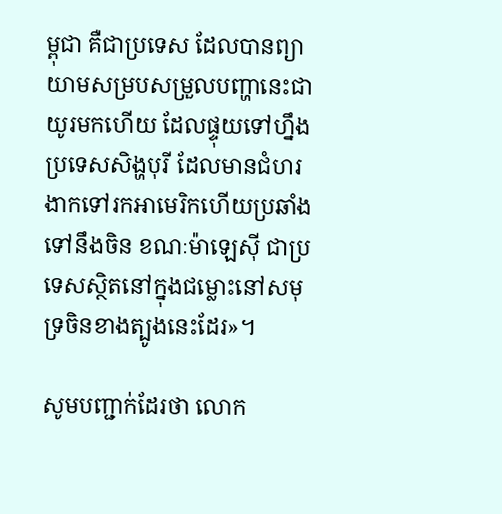ម្ពុជា គឺជាប្រទេស ដែលបានព្យាយាមសម្របសម្រួលបញ្ហានេះជាយូរមកហើយ ដែលផ្ទុយទៅហ្នឹងប្រទេសសិង្ហបុរី ដែលមានជំហរងាកទៅរកអាមេរិកហើយប្រឆាំងទៅនឹងចិន ខណៈម៉ាឡេស៊ី ជាប្រទេសស្ថិតនៅក្នុងជម្លោះនៅសមុទ្រចិនខាងត្បូងនេះដែរ»។

សូមបញ្ជាក់ដែរថា លោក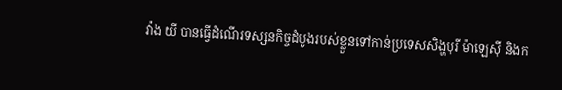វ៉ាង យី បានធ្វើដំណើរទស្សនកិច្ចដំបូងរបស់ខ្លួនទៅកាន់ប្រទេសសិង្ហបុរី ម៉ាឡេស៊ី និងក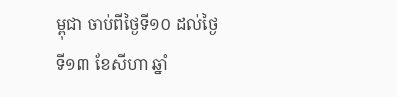ម្ពុជា ចាប់ពីថ្ងៃទី១០ ដល់ថ្ងៃទី១៣ ខែសីហា ឆ្នាំ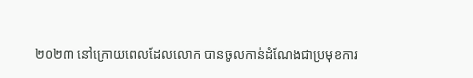២០២៣ នៅក្រោយពេលដែលលោក បានចូលកាន់ដំណែងជាប្រមុខការ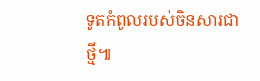ទូតកំពូលរបស់ចិនសារជាថ្មី៕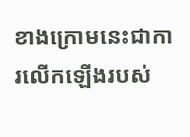ខាងក្រោមនេះជាការលើកឡើងរបស់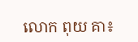លោក ពុយ គា៖